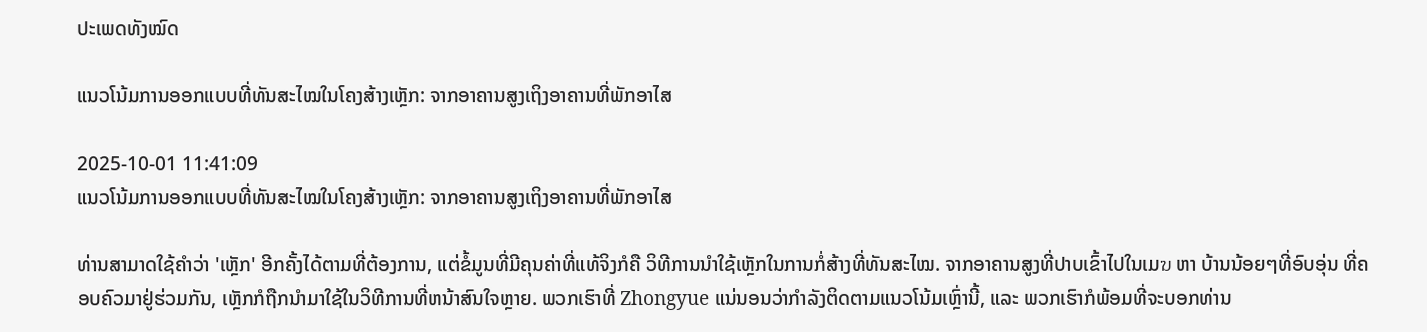ປະເພດທັງໝົດ

ແນວໂນ້ມການອອກແບບທີ່ທັນສະໄໝໃນໂຄງສ້າງເຫຼັກ: ຈາກອາຄານສູງເຖິງອາຄານທີ່ພັກອາໄສ

2025-10-01 11:41:09
ແນວໂນ້ມການອອກແບບທີ່ທັນສະໄໝໃນໂຄງສ້າງເຫຼັກ: ຈາກອາຄານສູງເຖິງອາຄານທີ່ພັກອາໄສ

ທ່ານສາມາດໃຊ້ຄຳວ່າ 'ເຫຼັກ' ອີກຄັ້ງໄດ້ຕາມທີ່ຕ້ອງການ, ແຕ່ຂໍ້ມູນທີ່ມີຄຸນຄ່າທີ່ແທ້ຈິງກໍຄື ວິທີການນຳໃຊ້ເຫຼັກໃນການກໍ່ສ້າງທີ່ທັນສະໄໝ. ຈາກອາຄານສູງທີ່ປາບເຂົ້າໄປໃນເມฆ ຫາ ບ້ານນ້ອຍໆທີ່ອົບອຸ່ນ ທີ່ຄອບຄົວມາຢູ່ຮ່ວມກັນ, ເຫຼັກກໍຖືກນຳມາໃຊ້ໃນວິທີການທີ່ຫນ້າສົນໃຈຫຼາຍ. ພວກເຮົາທີ່ Zhongyue ແນ່ນອນວ່າກຳລັງຕິດຕາມແນວໂນ້ມເຫຼົ່ານີ້, ແລະ ພວກເຮົາກໍພ້ອມທີ່ຈະບອກທ່ານ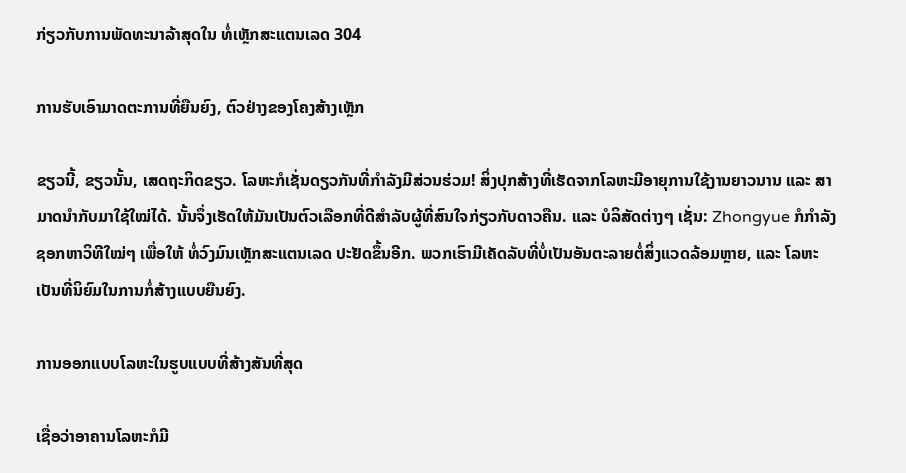ກ່ຽວກັບການພັດທະນາລ້າສຸດໃນ ທໍ່ເຫຼັກສະແຕນເລດ 304

ການຮັບເອົາມາດຕະການທີ່ຍືນຍົງ, ຕົວຢ່າງຂອງໂຄງສ້າງເຫຼັກ

ຂຽວນີ້, ຂຽວນັ້ນ, ເສດຖະກິດຂຽວ. ໂລຫະກໍເຊັ່ນດຽວກັນທີ່ກໍາລັງມີສ່ວນຮ່ວມ! ສິ່ງປຸກສ້າງທີ່ເຮັດຈາກໂລຫະມີອາຍຸການໃຊ້ງານຍາວນານ ແລະ ສາມາດນຳກັບມາໃຊ້ໃໝ່ໄດ້. ນັ້ນຈຶ່ງເຮັດໃຫ້ມັນເປັນຕົວເລືອກທີ່ດີສຳລັບຜູ້ທີ່ສົນໃຈກ່ຽວກັບດາວຄືນ. ແລະ ບໍລິສັດຕ່າງໆ ເຊັ່ນ: Zhongyue ກໍກຳລັງຊອກຫາວິທີໃໝ່ໆ ເພື່ອໃຫ້ ທໍ່ວົງມົນເຫຼັກສະແຕນເລດ ປະຢັດຂຶ້ນອີກ. ພວກເຮົາມີເຄັດລັບທີ່ບໍ່ເປັນອັນຕະລາຍຕໍ່ສິ່ງແວດລ້ອມຫຼາຍ, ແລະ ໂລຫະເປັນທີ່ນິຍົມໃນການກໍ່ສ້າງແບບຍືນຍົງ.

ການອອກແບບໂລຫະໃນຮູບແບບທີ່ສ້າງສັນທີ່ສຸດ

ເຊື່ອວ່າອາຄານໂລຫະກໍມີ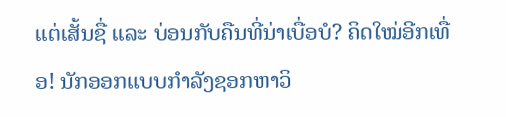ແຕ່ເສັ້ນຊື່ ແລະ ບ່ອນກັບຄືນທີ່ນ່າເບື່ອບໍ? ຄິດໃໝ່ອີກເທື່ອ! ນັກອອກແບບກຳລັງຊອກຫາວິ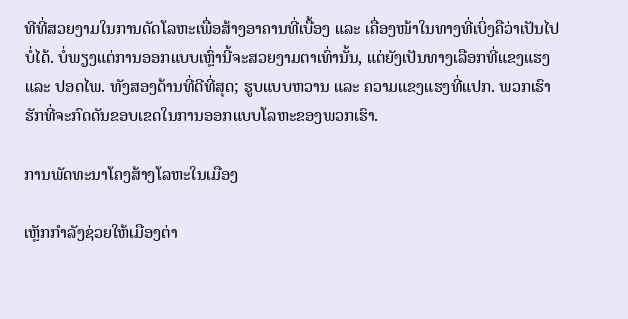ທີທີ່ສວຍງາມໃນການດັດໂລຫະເພື່ອສ້າງອາຄານທີ່ເບື້ອງ ແລະ ເຄື່ອງໜ້າໃນທາງທີ່ເບິ່ງຄືວ່າເປັນໄປບໍ່ໄດ້. ບໍ່ພຽງແຕ່ການອອກແບບເຫຼົ່ານີ້ຈະສວຍງາມຕາເທົ່ານັ້ນ, ແຕ່ຍັງເປັນທາງເລືອກທີ່ແຂງແຮງ ແລະ ປອດໄພ. ທັງສອງດ້ານທີ່ດີທີ່ສຸດ; ຮູບແບບຫວານ ແລະ ຄວາມແຂງແຮງທີ່ແປກ. ພວກເຮົາຮັກທີ່ຈະກົດດັນຂອບເຂດໃນການອອກແບບໂລຫະຂອງພວກເຮົາ.

ການພັດທະນາໂຄງສ້າງໂລຫະໃນເມືອງ

ເຫຼັກກໍາລັງຊ່ວຍໃຫ້ເມືອງຕ່າ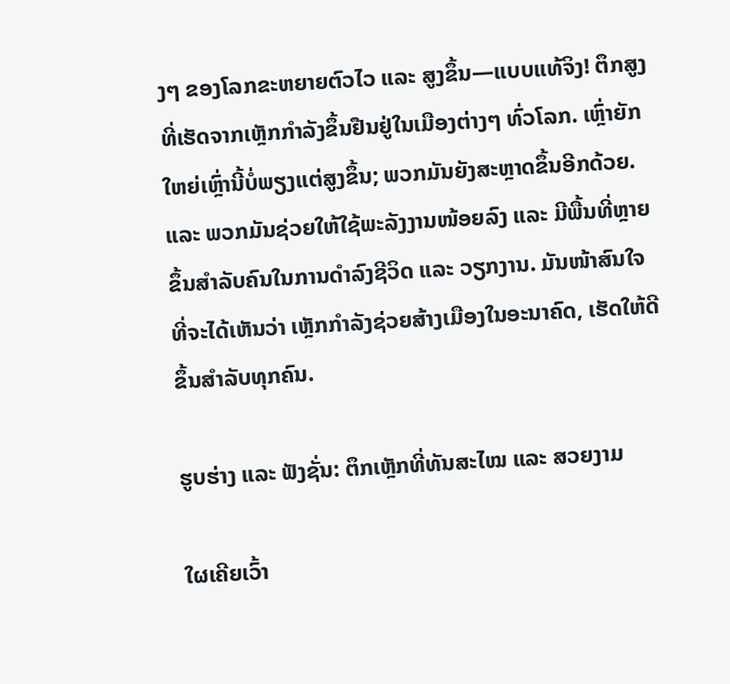ງໆ ຂອງໂລກຂະຫຍາຍຕົວໄວ ແລະ ສູງຂຶ້ນ—ແບບແທ້ຈິງ! ຕຶກສູງທີ່ເຮັດຈາກເຫຼັກກໍາລັງຂຶ້ນຢືນຢູ່ໃນເມືອງຕ່າງໆ ທົ່ວໂລກ. ເຫຼົ່າຍັກໃຫຍ່ເຫຼົ່ານີ້ບໍ່ພຽງແຕ່ສູງຂຶ້ນ; ພວກມັນຍັງສະຫຼາດຂຶ້ນອີກດ້ວຍ. ແລະ ພວກມັນຊ່ວຍໃຫ້ໃຊ້ພະລັງງານໜ້ອຍລົງ ແລະ ມີພື້ນທີ່ຫຼາຍຂຶ້ນສຳລັບຄົນໃນການດຳລົງຊີວິດ ແລະ ວຽກງານ. ມັນໜ້າສົນໃຈທີ່ຈະໄດ້ເຫັນວ່າ ເຫຼັກກໍາລັງຊ່ວຍສ້າງເມືອງໃນອະນາຄົດ, ເຮັດໃຫ້ດີຂຶ້ນສຳລັບທຸກຄົນ.

ຮູບຮ່າງ ແລະ ຟັງຊັ່ນ: ຕຶກເຫຼັກທີ່ທັນສະໄໝ ແລະ ສວຍງາມ

ໃຜເຄີຍເວົ້າ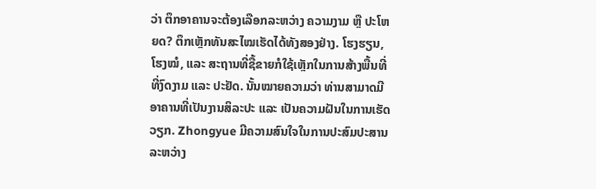ວ່າ ຕຶກອາຄານຈະຕ້ອງເລືອກລະຫວ່າງ ຄວາມງາມ ຫຼື ປະໂຫຍດ? ຕຶກເຫຼັກທັນສະໄໝເຮັດໄດ້ທັງສອງຢ່າງ. ໂຮງຮຽນ, ໂຮງໝໍ, ແລະ ສະຖານທີ່ຊື້ຂາຍກໍໃຊ້ເຫຼັກໃນການສ້າງພື້ນທີ່ທີ່ງົດງາມ ແລະ ປະຢັດ. ນັ້ນໝາຍຄວາມວ່າ ທ່ານສາມາດມີອາຄານທີ່ເປັນງານສິລະປະ ແລະ ເປັນຄວາມຝັນໃນການເຮັດວຽກ. Zhongyue ມີຄວາມສົນໃຈໃນການປະສົມປະສານລະຫວ່າງ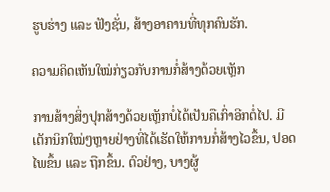ຮູບຮ່າງ ແລະ ຟັງຊັ່ນ, ສ້າງອາຄານທີ່ທຸກຄົນຮັກ.

ຄວາມຄິດເຫັນໃໝ່ກ່ຽວກັບການກໍ່ສ້າງດ້ວຍເຫຼັກ

ການສ້າງສິ່ງປຸກສ້າງດ້ວຍເຫຼັກບໍ່ໄດ້ເປັນຄືເກົ່າອີກຕໍ່ໄປ. ມີເຕັກນິກໃໝ່ໆຫຼາຍຢ່າງທີ່ໄດ້ເຮັດໃຫ້ການກໍ່ສ້າງໄວຂຶ້ນ, ປອດໄພຂຶ້ນ ແລະ ຖືກຂຶ້ນ. ຕົວຢ່າງ, ບາງຜູ້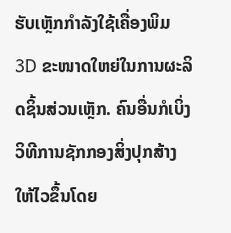ຮັບເຫຼັກກໍາລັງໃຊ້ເຄື່ອງພິມ 3D ຂະໜາດໃຫຍ່ໃນການຜະລິດຊິ້ນສ່ວນເຫຼັກ. ຄົນອື່ນກໍເບິ່ງວິທີການຊັກກອງສິ່ງປຸກສ້າງໃຫ້ໄວຂຶ້ນໂດຍ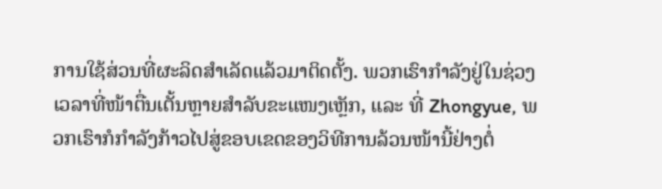ການໃຊ້ສ່ວນທີ່ຜະລິດສຳເລັດແລ້ວມາຕິດຕັ້ງ. ພວກເຮົາກຳລັງຢູ່ໃນຊ່ວງເວລາທີ່ໜ້າຕື່ນເຕັ້ນຫຼາຍສຳລັບຂະແໜງເຫຼັກ, ແລະ ທີ່ Zhongyue, ພວກເຮົາກໍກຳລັງກ້າວໄປສູ່ຂອບເຂດຂອງວິທີການລ້ວນໜ້ານີ້ຢ່າງຕໍ່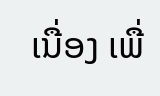ເນື່ອງ ເພື່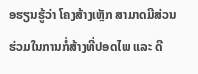ອຮຽນຮູ້ວ່າ ໂຄງສ້າງເຫຼັກ ສາມາດມີສ່ວນຮ່ວມໃນການກໍ່ສ້າງທີ່ປອດໄພ ແລະ ດີ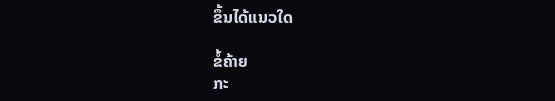ຂຶ້ນໄດ້ແນວໃດ

ຂໍ້ຄ້າຍ
ກະ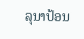ລຸນາປ້ອນ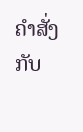ຄຳສັ່ງກັບ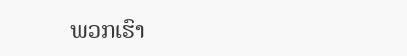ພວກເຮົາ